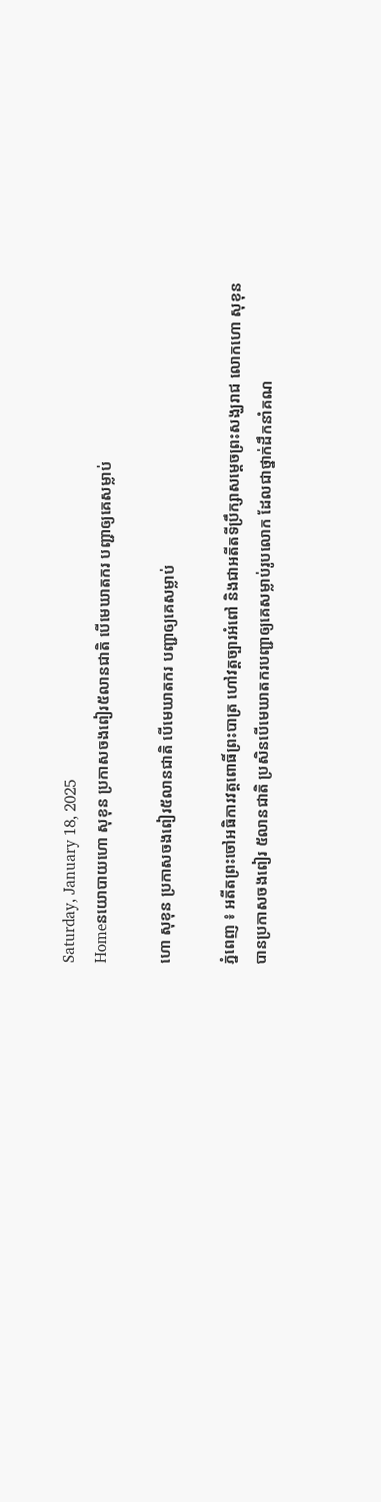Saturday, January 18, 2025
Homeនយោបាយហោ សុខុន ប្រកាសចងពៀរ៥លានជាតិ បើមេឃាតករ បញ្ជាឲ្យគេសម្លាប់

ហោ សុខុន ប្រកាសចងពៀរ៥លានជាតិ បើមេឃាតករ បញ្ជាឲ្យគេសម្លាប់

ភ្នំពេញ ៖ អតីតព្រះចៅអធិការវត្តពោធិ៍ព្រះបាត្រ ហៅវត្តច្បារអំពៅ និងជាអតីតទីប្រឹក្សាសម្តេចព្រះសង្ឃរាជ លោកហោ សុខុន បានប្រកាសចងពៀរ ៥លានជាតិ ប្រសិនបើមេឃាតករបញ្ជាឲ្យគេសម្លាប់រូបលោក ដែលជាថ្នាក់ដឹកនាំគណ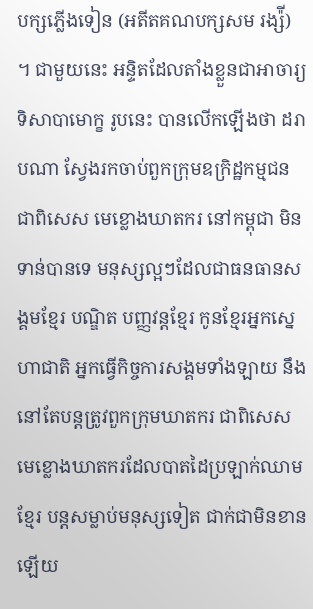បក្សភ្លើងទៀន (អតីតគណបក្សសម រង្ស៉ី) ។ ជាមួយនេះ អន្ទិតដែលតាំងខ្លួនជាអាចារ្យទិសាបាមោក្ខ រូបនេះ បានលើកឡើងថា ដរាបណា ស្វែងរកចាប់ពួកក្រុមឧក្រិដ្ឋកម្មជន ជាពិសេស មេខ្លោងឃាតករ នៅកម្ពុជា មិនទាន់បានទេ មនុស្សល្អៗដែលជាធនធានសង្គមខ្មែរ បណ្ឌិត បញ្ញវន្តខ្មែរ កូនខ្មែរអ្នកស្នេហាជាតិ អ្នកធ្វើកិច្ចការសង្គមទាំងឡាយ នឹងនៅតែបន្តត្រូវពួកក្រុមឃាតករ ជាពិសេស មេខ្លោងឃាតករដែលបាតដៃប្រឡាក់ឈាមខ្មែរ បន្តសម្លាប់មនុស្សទៀត ជាក់ជាមិនខានឡើយ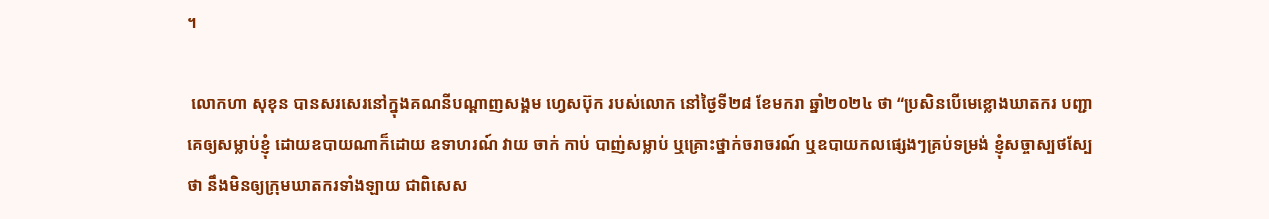។

 លោកហា សុខុន បានសរសេរនៅក្នុងគណនីបណ្ដាញសង្គម ហ្វេសប៊ុក របស់លោក នៅថ្ងៃទី២៨ ខែមករា ឆ្នាំ២០២៤ ថា “ប្រសិនបើមេខ្លោងឃាតករ បញ្ជាគេឲ្យសម្លាប់ខ្ញុំ ដោយឧបាយណាក៏ដោយ ឧទាហរណ៍ វាយ ចាក់ កាប់ បាញ់សម្លាប់ ឬគ្រោះថ្នាក់ចរាចរណ៍ ឬឧបាយកលផ្សេងៗគ្រប់ទម្រង់ ខ្ញុំសច្ចាស្បថស្បែថា នឹងមិនឲ្យក្រុមឃាតករទាំងឡាយ ជាពិសេស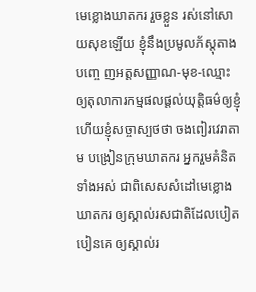មេខ្លោងឃាតករ រួចខ្លួន រស់នៅសោយសុខឡើយ ខ្ញុំនឹងប្រមូលភ័ស្តុតាងបញ្ចេ ញអត្តសញ្ញាណ-មុខ-ឈ្មោះ ឲ្យតុលាការកម្មផលផ្តល់យុត្តិធម៌ឲ្យខ្ញុំ ហើយខ្ញុំសច្ចាស្បថថា ចងពៀរវេរាតាម បង្រៀនក្រុមឃាតករ អ្នករួមគំនិតទាំងអស់ ជាពិសេសសំដៅមេខ្លោងឃាតករ ឲ្យស្គាល់រសជាតិដែលបៀត បៀនគេ ឲ្យស្គាល់រ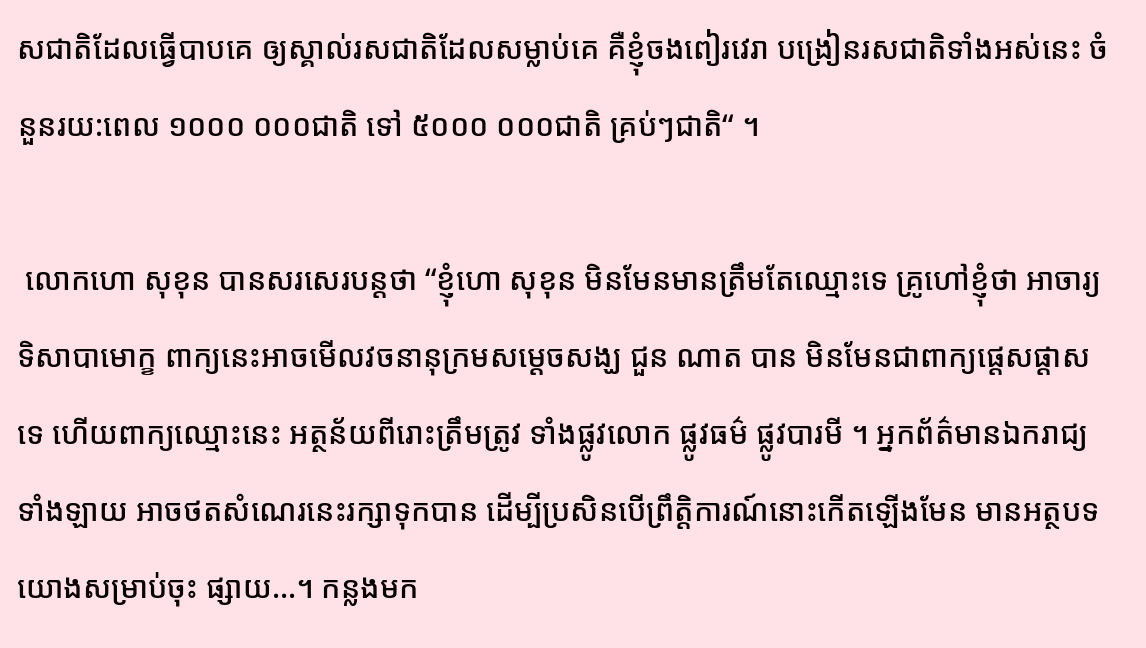សជាតិដែលធ្វើបាបគេ ឲ្យស្គាល់រសជាតិដែលសម្លាប់គេ គឺខ្ញុំចងពៀរវេរា បង្រៀនរសជាតិទាំងអស់នេះ ចំនួនរយ:ពេល ១០០០ ០០០ជាតិ ទៅ ៥០០០ ០០០ជាតិ គ្រប់ៗជាតិ“ ។

 លោកហោ សុខុន បានសរសេរបន្តថា “ខ្ញុំហោ សុខុន មិនមែនមានត្រឹមតែឈ្មោះទេ គ្រូហៅខ្ញុំថា អាចារ្យទិសាបាមោក្ខ ពាក្យនេះអាចមើលវចនានុក្រមសម្តេចសង្ឃ ជួន ណាត បាន មិនមែនជាពាក្យផ្តេសផ្តាសទេ ហើយពាក្យឈ្មោះនេះ អត្ថន័យពីរោះត្រឹមត្រូវ ទាំងផ្លូវលោក ផ្លូវធម៌ ផ្លូវបារមី ។ អ្នកព័ត៌មានឯករាជ្យទាំងឡាយ អាចថតសំណេរនេះរក្សាទុកបាន ដើម្បីប្រសិនបើព្រឹត្តិការណ៍នោះកើតឡើងមែន មានអត្ថបទយោងសម្រាប់ចុះ ផ្សាយ…។ កន្លងមក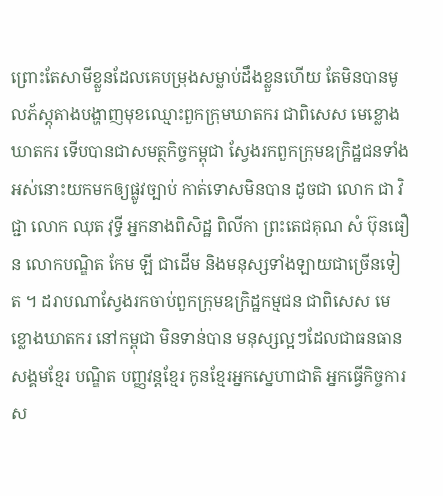ព្រោះតែសាមីខ្លួនដែលគេបម្រុងសម្លាប់ដឹងខ្លួនហើយ តែមិនបានមូលភ័ស្តុតាងបង្ហាញមុខឈ្មោះពួកក្រុមឃាតករ ជាពិសេស មេខ្លោងឃាតករ ទើបបានជាសមត្ថកិច្ចកម្ពុជា ស្វែងរកពួកក្រុមឧក្រិដ្ឋជនទាំងអស់នោះយកមកឲ្យផ្លូវច្បាប់ កាត់ទោសមិនបាន ដូចជា លោក ជា វិជ្ជា លោក ឈុត វុទ្ធី អ្នកនាងពិសិដ្ឋ ពិលីកា ព្រះតេជគុណ សំ ប៊ុនធឿន លោកបណ្ឌិត កែម ឡី ជាដើម និងមនុស្សទាំងឡាយជាច្រើនទៀត ។ ដរាបណាស្វែងរកចាប់ពួកក្រុមឧក្រិដ្ឋកម្មជន ជាពិសេស មេខ្លោងឃាតករ នៅកម្ពុជា មិនទាន់បាន មនុស្សល្អៗដែលជាធនធានសង្គមខ្មែរ បណ្ឌិត បញ្ញវន្តខ្មែរ កូនខ្មែរអ្នកស្នេហាជាតិ អ្នកធ្វើកិច្ចការស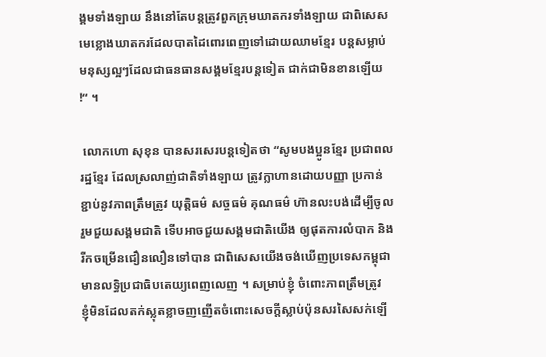ង្គមទាំងឡាយ នឹងនៅតែបន្តត្រូវពួកក្រុមឃាតករទាំងឡាយ ជាពិសេស មេខ្លោងឃាតករដែលបាតដៃពោរពេញទៅដោយឈាមខ្មែរ បន្តសម្លាប់មនុស្សល្អៗដែលជាធនធានសង្គមខ្មែរបន្តទៀត ជាក់ជាមិនខានឡើយ !“ ។

 លោកហោ សុខុន បានសរសេរបន្តទៀតថា “សូមបងប្អូនខ្មែរ ប្រជាពលរដ្ឋខ្មែរ ដែលស្រលាញ់ជាតិទាំងឡាយ ត្រូវក្លាហានដោយបញ្ញា ប្រកាន់ខ្ជាប់នូវភាពត្រឹមត្រូវ យុត្តិធម៌ សច្ចធម៌ គុណធម៌ ហ៊ានលះបង់ដើម្បីចូលរួមជួយសង្គមជាតិ ទើបអាចជួយសង្គមជាតិយើង ឲ្យផុតការលំបាក និងរីកចម្រើនជឿនលឿនទៅបាន ជាពិសេសយើងចង់ឃើញប្រទេសកម្ពុជា មានលទ្ធិប្រជាធិបតេយ្យពេញលេញ ។ សម្រាប់ខ្ញុំ ចំពោះភាពត្រឹមត្រូវ  ខ្ញុំមិនដែលតក់ស្លុតខ្លាចញញើតចំពោះសេចក្តីស្លាប់ប៉ុនសរសៃសក់ឡើ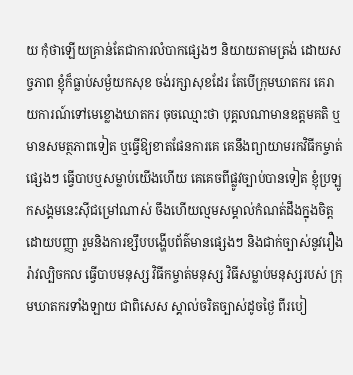យ កុំថាឡើយគ្រាន់តែជាការលំបាកផ្សេងៗ និយាយតាមត្រង់ ដោយសច្ចភាព ខ្ញុំក៏ធ្លាប់សម្ងំយកសុខ ចង់រក្សាសុខដែរ តែបើក្រុមឃាតករ គេរាយការណ៍ទៅមេខ្លោងឃាតករ ចុចឈ្មោះថា បុគ្គលណាមានឧត្តមគតិ ឬមានសមត្ថភាពទៀត ឬធ្វើឱ្យខាតផែនការគេ គេនឹងព្យាយាមរកវិធីកម្ចាត់ផ្សេងៗ ធ្វើបាបឬសម្លាប់យើងហើយ គេគេចពីផ្លូវច្បាប់បានទៀត ខ្ញុំប្រឡូកសង្គមនេះស៊ីជម្រៅណាស់ ចឹងហើយល្មមសម្គាល់កំណត់ដឹងក្នុងចិត្តដោយបញ្ញា រួមនិងការខ្សឹបបង្ហើបព័ត៌មានផ្សេងៗ និងជាក់ច្បាស់នូវរឿងរ៉ាវល្បិចកល ធ្វើបាបមនុស្ស វិធីកម្ចាត់មនុស្ស វិធីសម្លាប់មនុស្សរបស់ ក្រុមឃាតករទាំងឡាយ ជាពិសេស ស្គាល់ចរិតច្បាស់ដូចថ្ងៃ ពីរបៀ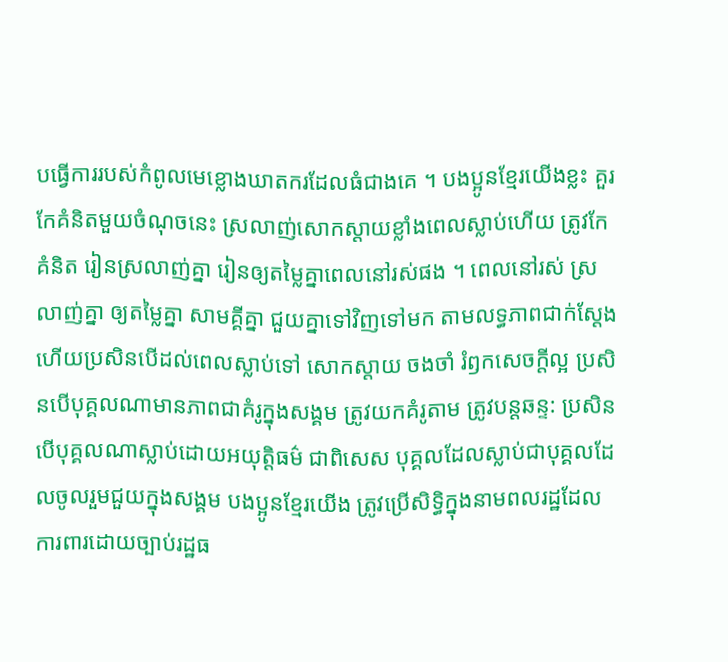បធ្វើការរបស់កំពូលមេខ្លោងឃាតករដែលធំជាងគេ ។ បងប្អូនខ្មែរយើងខ្លះ គួរកែគំនិតមួយចំណុចនេះ ស្រលាញ់សោកស្តាយខ្លាំងពេលស្លាប់ហើយ ត្រូវកែគំនិត រៀនស្រលាញ់គ្នា រៀនឲ្យតម្លៃគ្នាពេលនៅរស់ផង ។ ពេលនៅរស់ ស្រលាញ់គ្នា ឲ្យតម្លៃគ្នា សាមគ្គីគ្នា ជួយគ្នាទៅវិញទៅមក តាមលទ្ធភាពជាក់ស្តែង ហើយប្រសិនបើដល់ពេលស្លាប់ទៅ សោកស្តាយ ចងចាំ រំឭកសេចក្តីល្អ ប្រសិនបើបុគ្គលណាមានភាពជាគំរូក្នុងសង្គម ត្រូវយកគំរូតាម ត្រូវបន្តឆន្ទ: ប្រសិនបើបុគ្គលណាស្លាប់ដោយអយុត្តិធម៌ ជាពិសេស បុគ្គលដែលស្លាប់ជាបុគ្គលដែលចូលរួមជួយក្នុងសង្គម បងប្អូនខ្មែរយើង ត្រូវប្រើសិទ្ធិក្នុងនាមពលរដ្ឋដែលការពារដោយច្បាប់រដ្ឋធ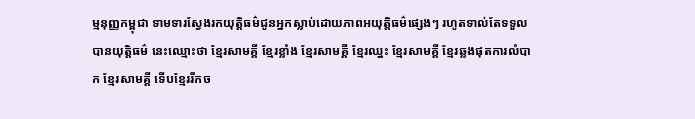ម្មនុញ្ញកម្ពុជា ទាមទារស្វែងរកយុត្តិធម៌ជូនអ្នកស្លាប់ដោយភាពអយុត្តិធម៌ផ្សេងៗ រហូតទាល់តែទទួលបានយុត្តិធម៌ នេះឈ្មោះថា ខ្មែរសាមគ្គី ខ្មែរខ្លាំង ខ្មែរសាមគ្គី ខ្មែរឈ្នះ ខ្មែរសាមគ្គី ខ្មែរឆ្លងផុតការលំបាក ខ្មែរសាមគ្គី ទើបខ្មែររីកច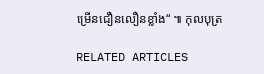ម្រើនជឿនលឿនខ្លាំង“ ៕ កុលបុត្រ

RELATED ARTICLES